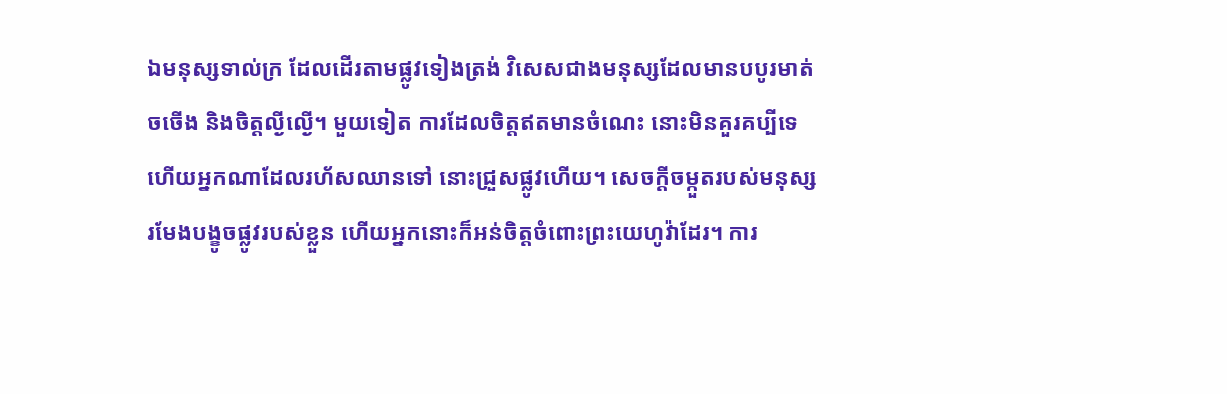ឯមនុស្សទាល់ក្រ ដែលដើរតាមផ្លូវទៀងត្រង់ វិសេសជាងមនុស្សដែលមានបបូរមាត់ចចើង និងចិត្តល្ងីល្ងើ។ មួយទៀត ការដែលចិត្តឥតមានចំណេះ នោះមិនគួរគប្បីទេ ហើយអ្នកណាដែលរហ័សឈានទៅ នោះជ្រួសផ្លូវហើយ។ សេចក្ដីចម្កួតរបស់មនុស្ស រមែងបង្ខូចផ្លូវរបស់ខ្លួន ហើយអ្នកនោះក៏អន់ចិត្តចំពោះព្រះយេហូវ៉ាដែរ។ ការ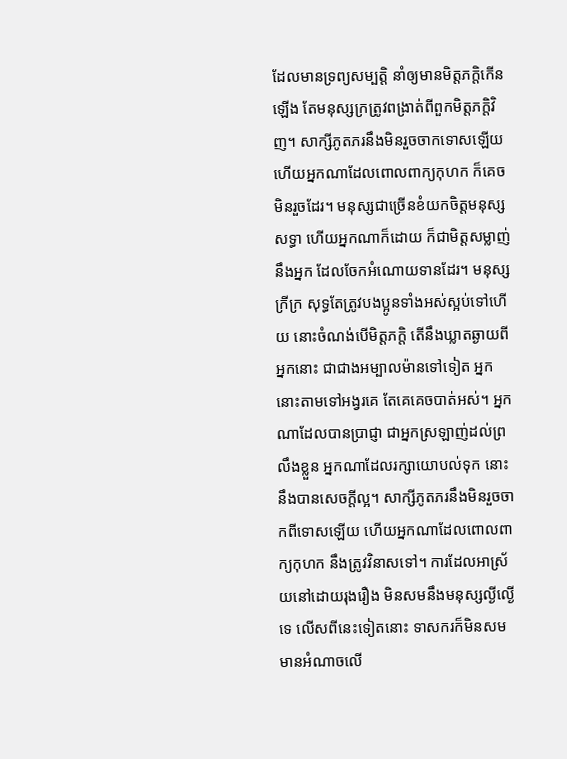ដែលមានទ្រព្យសម្បត្តិ នាំឲ្យមានមិត្តភក្តិកើនឡើង តែមនុស្សក្រត្រូវពង្រាត់ពីពួកមិត្តភក្តិវិញ។ សាក្សីភូតភរនឹងមិនរួចចាកទោសឡើយ ហើយអ្នកណាដែលពោលពាក្យកុហក ក៏គេចមិនរួចដែរ។ មនុស្សជាច្រើនខំយកចិត្តមនុស្សសទ្ធា ហើយអ្នកណាក៏ដោយ ក៏ជាមិត្តសម្លាញ់នឹងអ្នក ដែលចែកអំណោយទានដែរ។ មនុស្សក្រីក្រ សុទ្ធតែត្រូវបងប្អូនទាំងអស់ស្អប់ទៅហើយ នោះចំណង់បើមិត្តភក្តិ តើនឹងឃ្លាតឆ្ងាយពីអ្នកនោះ ជាជាងអម្បាលម៉ានទៅទៀត អ្នកនោះតាមទៅអង្វរគេ តែគេគេចបាត់អស់។ អ្នកណាដែលបានប្រាជ្ញា ជាអ្នកស្រឡាញ់ដល់ព្រលឹងខ្លួន អ្នកណាដែលរក្សាយោបល់ទុក នោះនឹងបានសេចក្ដីល្អ។ សាក្សីភូតភរនឹងមិនរួចចាកពីទោសឡើយ ហើយអ្នកណាដែលពោលពាក្យកុហក នឹងត្រូវវិនាសទៅ។ ការដែលអាស្រ័យនៅដោយរុងរឿង មិនសមនឹងមនុស្សល្ងីល្ងើទេ លើសពីនេះទៀតនោះ ទាសករក៏មិនសមមានអំណាចលើ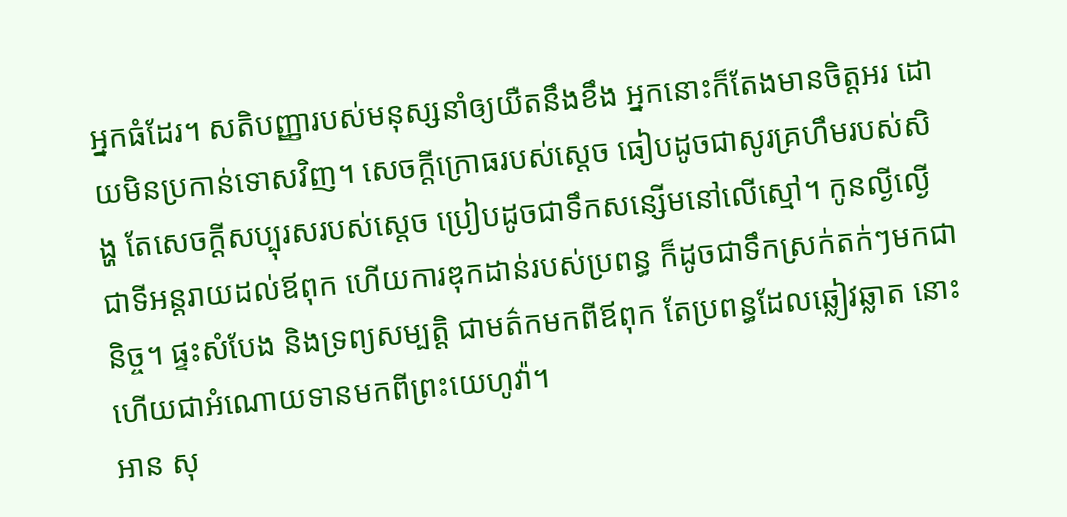អ្នកធំដែរ។ សតិបញ្ញារបស់មនុស្សនាំឲ្យយឺតនឹងខឹង អ្នកនោះក៏តែងមានចិត្តអរ ដោយមិនប្រកាន់ទោសវិញ។ សេចក្ដីក្រោធរបស់ស្តេច ធៀបដូចជាសូរគ្រហឹមរបស់សិង្ហ តែសេចក្ដីសប្បុរសរបស់ស្ដេច ប្រៀបដូចជាទឹកសន្សើមនៅលើស្មៅ។ កូនល្ងីល្ងើជាទីអន្តរាយដល់ឪពុក ហើយការឌុកដាន់របស់ប្រពន្ធ ក៏ដូចជាទឹកស្រក់តក់ៗមកជានិច្ច។ ផ្ទះសំបែង និងទ្រព្យសម្បត្តិ ជាមត៌កមកពីឪពុក តែប្រពន្ធដែលឆ្លៀវឆ្លាត នោះហើយជាអំណោយទានមកពីព្រះយេហូវ៉ា។
អាន សុ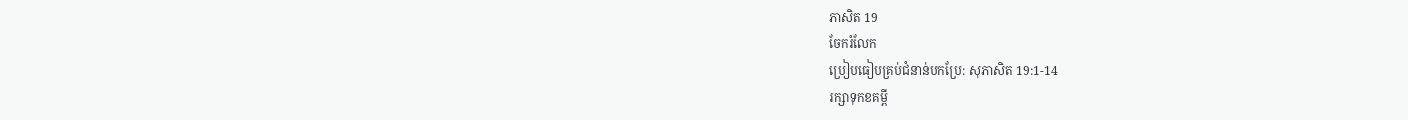ភាសិត 19
ចែករំលែក
ប្រៀបធៀបគ្រប់ជំនាន់បកប្រែ: សុភាសិត 19:1-14
រក្សាទុកខគម្ពី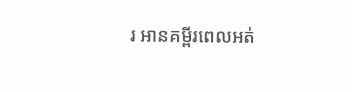រ អានគម្ពីរពេលអត់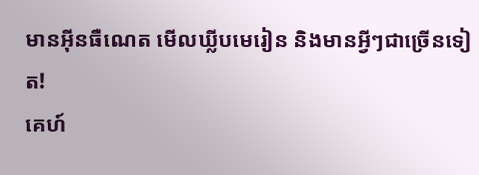មានអ៊ីនធឺណេត មើលឃ្លីបមេរៀន និងមានអ្វីៗជាច្រើនទៀត!
គេហ៍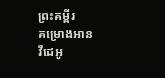ព្រះគម្ពីរ
គម្រោងអាន
វីដេអូ